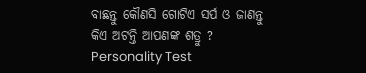ବାଛନ୍ତୁ କୌଣସି ଗୋଟିଏ ସର୍ପ ଓ ଜାଣନ୍ତୁ କିଏ ଅଟନ୍ତି ଆପଣଙ୍କ ଶତ୍ରୁ ? Personality Test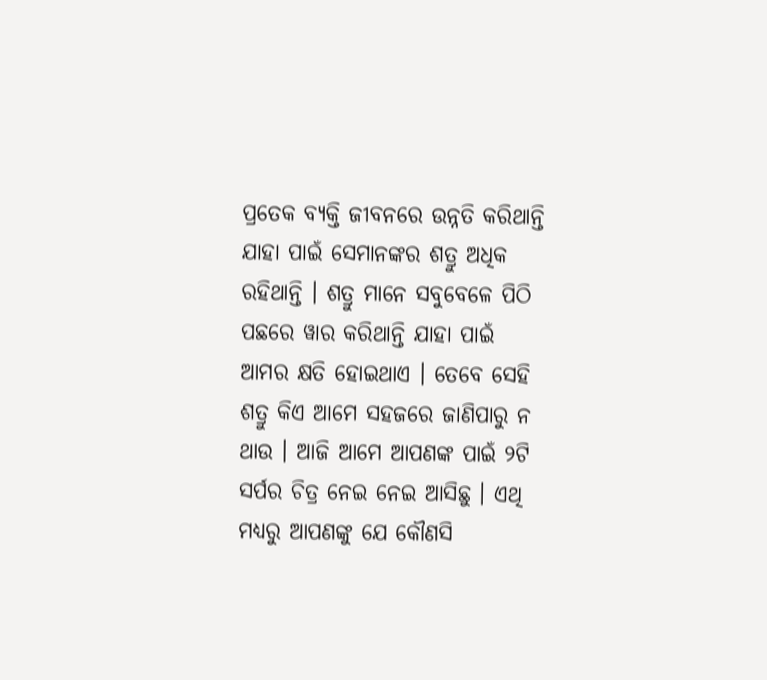ପ୍ରତେକ ବ୍ୟକ୍ତି ଜୀବନରେ ଉନ୍ନତି କରିଥାନ୍ତି ଯାହା ପାଇଁ ସେମାନଙ୍କର ଶତ୍ରୁ ଅଧିକ ରହିଥାନ୍ତି । ଶତ୍ରୁ ମାନେ ସବୁବେଳେ ପିଠି ପଛରେ ୱାର କରିଥାନ୍ତି ଯାହା ପାଇଁ ଆମର କ୍ଷତି ହୋଇଥାଏ । ତେବେ ସେହି ଶତ୍ରୁ କିଏ ଆମେ ସହଜରେ ଜାଣିପାରୁ ନ ଥାଉ । ଆଜି ଆମେ ଆପଣଙ୍କ ପାଇଁ ୨ଟି ସର୍ପର ଚିତ୍ର ନେଇ ନେଇ ଆସିଛୁ । ଏଥି ମଧ୍ୟରୁ ଆପଣଙ୍କୁ ଯେ କୌଣସି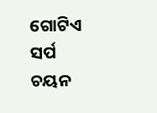ଗୋଟିଏ ସର୍ପ ଚୟନ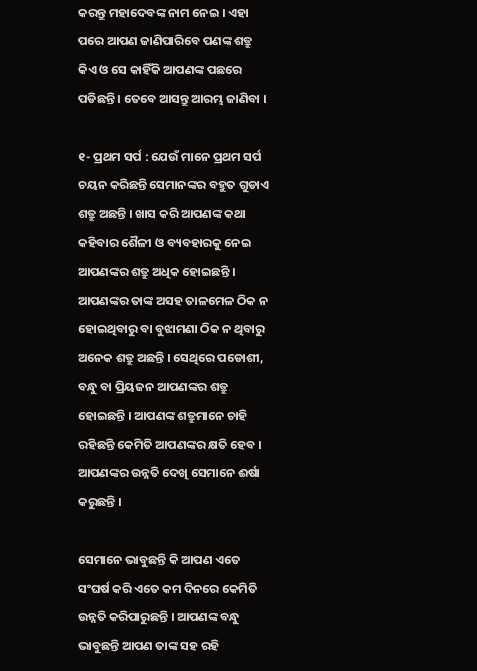କରନ୍ତୁ ମହାଦେବଙ୍କ ନାମ ନେଇ । ଏହା ପରେ ଆପଣ ଜାଣିପାରିବେ ପଣଙ୍କ ଶତ୍ରୁ କିଏ ଓ ସେ କାହିଁକି ଆପଣଙ୍କ ପଛରେ ପଡିଛନ୍ତି । ତେବେ ଆସନ୍ତୁ ଆରମ୍ଭ ଜାଣିବା ।

୧- ପ୍ରଥମ ସର୍ପ : ଯେଉଁ ମାନେ ପ୍ରଥମ ସର୍ପ ଚୟନ କରିଛନ୍ତି ସେମାନଙ୍କର ବହୁତ ଗୁଡାଏ ଶତ୍ରୁ ଅଛନ୍ତି । ଖାସ କରି ଆପଣଙ୍କ କଥା କହିବାର ଶୈଳୀ ଓ ବ୍ୟବହାରକୁ ନେଇ ଆପଣଙ୍କର ଶତ୍ରୁ ଅଧିକ ହୋଇଛନ୍ତି । ଆପଣଙ୍କର ତାଙ୍କ ଅସହ ତାଳମେଳ ଠିକ ନ ହୋଇଥିବାରୁ ବା ବୁଝାମଣା ଠିକ ନ ଥିବାରୁ ଅନେକ ଶତ୍ରୁ ଅଛନ୍ତି । ସେଥିରେ ପଡୋଶୀ, ବନ୍ଧୁ ବା ପ୍ରିୟଜନ ଆପଣଙ୍କର ଶତ୍ରୁ ହୋଇଛନ୍ତି । ଆପଣଙ୍କ ଶତ୍ରୁମାନେ ଚାହି ରହିଛନ୍ତି କେମିତି ଆପଣଙ୍କର କ୍ଷତି ହେବ । ଆପଣଙ୍କର ଉନ୍ନତି ଦେଖି ସେମାନେ ଈର୍ଷା କରୁଛନ୍ତି ।

ସେମାନେ ଭାବୁଛନ୍ତି କି ଆପଣ ଏତେ ସଂଘର୍ଷ କରି ଏତେ କମ ଦିନରେ କେମିତି ଉନ୍ନତି କରିପାରୁଛନ୍ତି । ଆପଣଙ୍କ ବନ୍ଧୁ ଭାବୁଛନ୍ତି ଆପଣ ତାଙ୍କ ସହ ରହି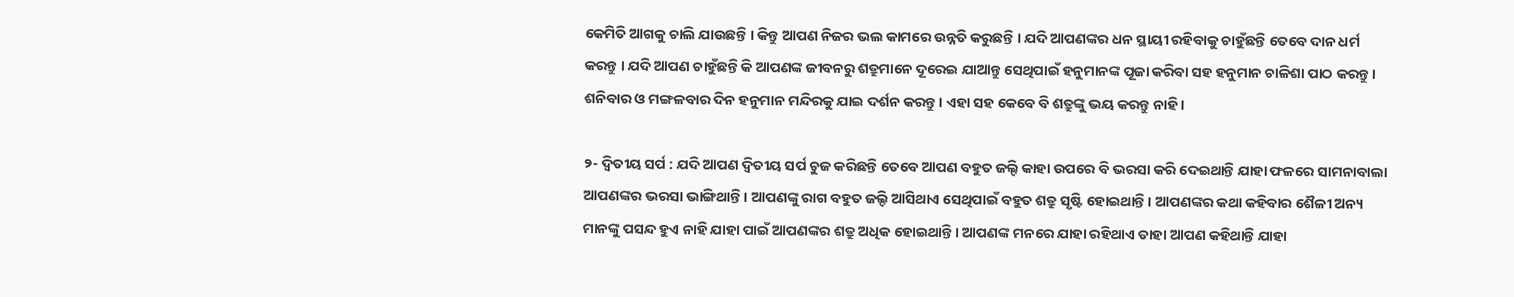କେମିତି ଆଗକୁ ଚାଲି ଯାଉଛନ୍ତି । କିନ୍ତୁ ଆପଣ ନିଜର ଭଲ କାମରେ ଉନ୍ନତି କରୁଛନ୍ତି । ଯଦି ଆପଣଙ୍କର ଧନ ସ୍ଥାୟୀ ରହିବାକୁ ଚାହୁଁଛନ୍ତି ତେବେ ଦାନ ଧର୍ମ କରନ୍ତୁ । ଯଦି ଆପଣ ଚାହୁଁଛନ୍ତି କି ଆପଣଙ୍କ ଜୀବନରୁ ଶତ୍ରୁମାନେ ଦୂରେଇ ଯାଆନ୍ତୁ ସେଥିପାଇଁ ହନୁମାନଙ୍କ ପୂଜା କରିବା ସହ ହନୁମାନ ଚାଳିଶା ପାଠ କରନ୍ତୁ । ଶନିବାର ଓ ମଙ୍ଗଳବାର ଦିନ ହନୁମାନ ମନ୍ଦିରକୁ ଯାଇ ଦର୍ଶନ କରନ୍ତୁ । ଏହା ସହ କେବେ ବି ଶତ୍ରୁଙ୍କୁ ଭୟ କରନ୍ତୁ ନାହି ।

୨- ଦ୍ଵିତୀୟ ସର୍ପ : ଯଦି ଆପଣ ଦ୍ଵିତୀୟ ସର୍ପ ଚୁଜ କରିଛନ୍ତି ତେବେ ଆପଣ ବହୁତ ଜଲ୍ଦି କାହା ଉପରେ ବି ଭରସା କରି ଦେଇଥାନ୍ତି ଯାହା ଫଳରେ ସାମନାବାଲା ଆପଣଙ୍କର ଭରସା ଭାଙ୍ଗିଥାନ୍ତି । ଆପଣଙ୍କୁ ରାଗ ବହୁତ ଜଲ୍ଦି ଆସିଥାଏ ସେଥିପାଇଁ ବହୁତ ଶତ୍ରୁ ସୃଷ୍ଟି ହୋଇଥାନ୍ତି । ଆପଣଙ୍କର କଥା କହିବାର ଶୈଳୀ ଅନ୍ୟ ମାନଙ୍କୁ ପସନ୍ଦ ହୁଏ ନାହି ଯାହା ପାଇଁ ଆପଣଙ୍କର ଶତ୍ରୁ ଅଧିକ ହୋଇଥାନ୍ତି । ଆପଣଙ୍କ ମନରେ ଯାହା ରହିଥାଏ ତାହା ଆପଣ କହିଥାନ୍ତି ଯାହା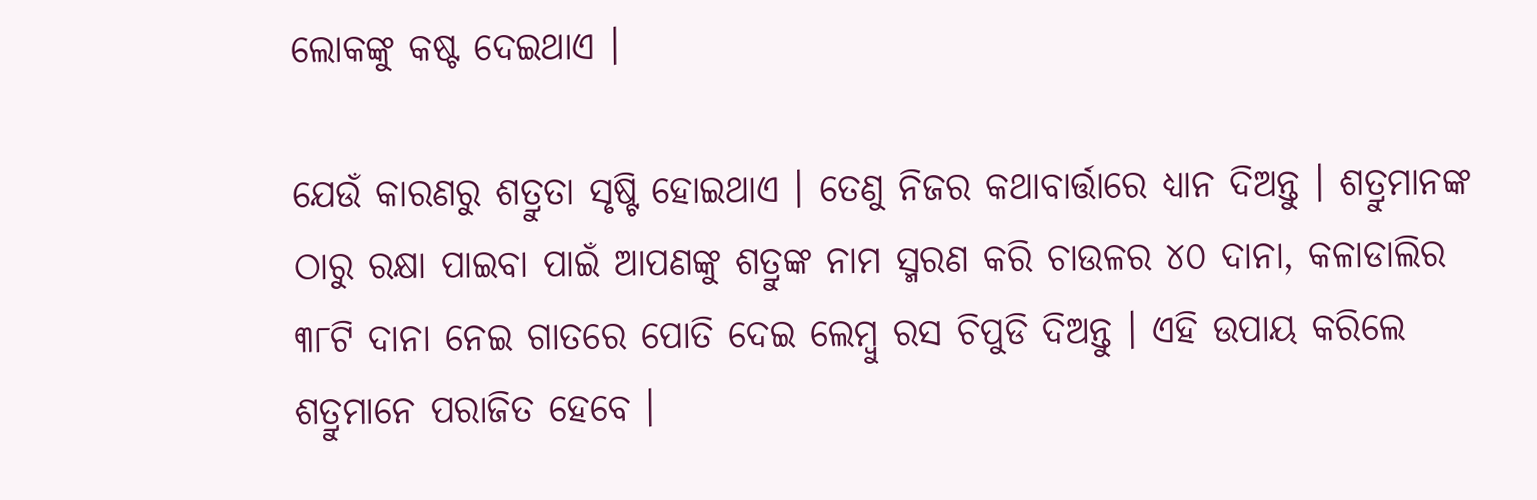ଲୋକଙ୍କୁ କଷ୍ଟ ଦେଇଥାଏ ।

ଯେଉଁ କାରଣରୁ ଶତ୍ରୁତା ସୃଷ୍ଟି ହୋଇଥାଏ । ତେଣୁ ନିଜର କଥାବାର୍ତ୍ତାରେ ଧ୍ୟାନ ଦିଅନ୍ତୁ । ଶତ୍ରୁମାନଙ୍କ ଠାରୁ ରକ୍ଷା ପାଇବା ପାଇଁ ଆପଣଙ୍କୁ ଶତ୍ରୁଙ୍କ ନାମ ସ୍ମରଣ କରି ଚାଉଳର ୪୦ ଦାନା, କଳାଡାଲିର ୩୮ଟି ଦାନା ନେଇ ଗାତରେ ପୋତି ଦେଇ ଲେମ୍ବୁ ରସ ଚିପୁଡି ଦିଅନ୍ତୁ । ଏହି ଉପାୟ କରିଲେ ଶତ୍ରୁମାନେ ପରାଜିତ ହେବେ ।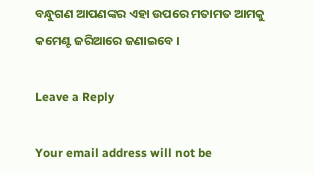ବନ୍ଧୁଗଣ ଆପଣଙ୍କର ଏହା ଉପରେ ମତାମତ ଆମକୁ କମେଣ୍ଟ ଜରିଆରେ ଜଣାଇବେ ।

Leave a Reply

Your email address will not be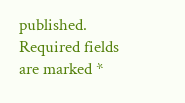published. Required fields are marked *